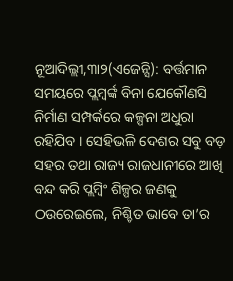ନୂଆଦିଲ୍ଲୀ,୩ା୨(ଏଜେନ୍ସି): ବର୍ତ୍ତମାନ ସମୟରେ ପ୍ଲମ୍ବର୍ଙ୍କ ବିନା ଯେକୌଣସି ନିର୍ମାଣ ସମ୍ପର୍କରେ କଳ୍ପନା ଅଧୁରା ରହିଯିବ । ସେହିଭଳି ଦେଶର ସବୁ ବଡ଼ ସହର ତଥା ରାଜ୍ୟ ରାଜଧାନୀରେ ଆଖି ବନ୍ଦ କରି ପ୍ଲମ୍ବିଂ ଶିଳ୍ପର ଜଣକୁ ଠଉରେଇଲେ, ନିଶ୍ଚିତ ଭାବେ ତା’ର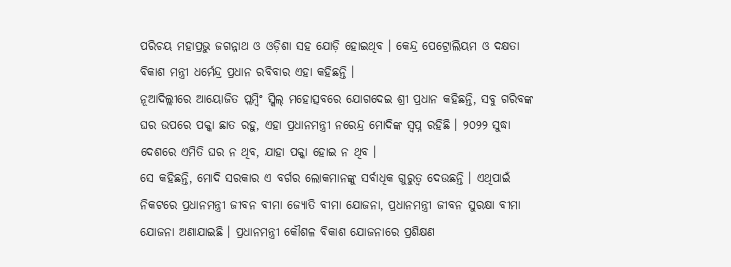ପରିଚୟ ମହାପ୍ରଭୁ ଜଗନ୍ନାଥ ଓ ଓଡ଼ିଶା ସହ ଯୋଡ଼ି ହୋଇଥିବ । କେନ୍ଦ୍ର ପେଟ୍ରୋଲିୟମ ଓ ଦକ୍ଷତା ବିକାଶ ମନ୍ତ୍ରୀ ଧର୍ମେନ୍ଦ୍ର ପ୍ରଧାନ ରବିବାର ଏହା କହିଛନ୍ତି ।
ନୂଆଦିଲ୍ଲୀରେ ଆୟୋଜିତ ପ୍ଲମ୍ବିଂ ସ୍କିଲ୍ ମହୋତ୍ସବରେ ଯୋଗଦେଇ ଶ୍ରୀ ପ୍ରଧାନ କହିଛନ୍ତି, ସବୁ ଗରିବଙ୍କ ଘର ଉପରେ ପକ୍କା ଛାତ ରହୁ, ଏହା ପ୍ରଧାନମନ୍ତ୍ରୀ ନରେନ୍ଦ୍ର ମୋଦିଙ୍କ ସ୍ୱପ୍ନ ରହିଛି । ୨୦୨୨ ସୁଦ୍ଧା ଦେଶରେ ଏମିତି ଘର ନ ଥିବ, ଯାହା ପକ୍କା ହୋଇ ନ ଥିବ ।
ସେ କହିଛନ୍ତି, ମୋଦି ସରକାର ଏ ବର୍ଗର ଲୋକମାନଙ୍କୁ ସର୍ବାଧିକ ଗୁରୁତ୍ୱ ଦେଉଛନ୍ତି । ଏଥିପାଇଁ ନିକଟରେ ପ୍ରଧାନମନ୍ତ୍ରୀ ଜୀବନ ବୀମା ଜ୍ୟୋତି ବୀମା ଯୋଜନା, ପ୍ରଧାନମନ୍ତ୍ରୀ ଜୀବନ ସୁରକ୍ଷା ବୀମା ଯୋଜନା ଅଣାଯାଇଛି । ପ୍ରଧାନମନ୍ତ୍ରୀ କୌଶଳ ବିକାଶ ଯୋଜନାରେ ପ୍ରଶିକ୍ଷଣ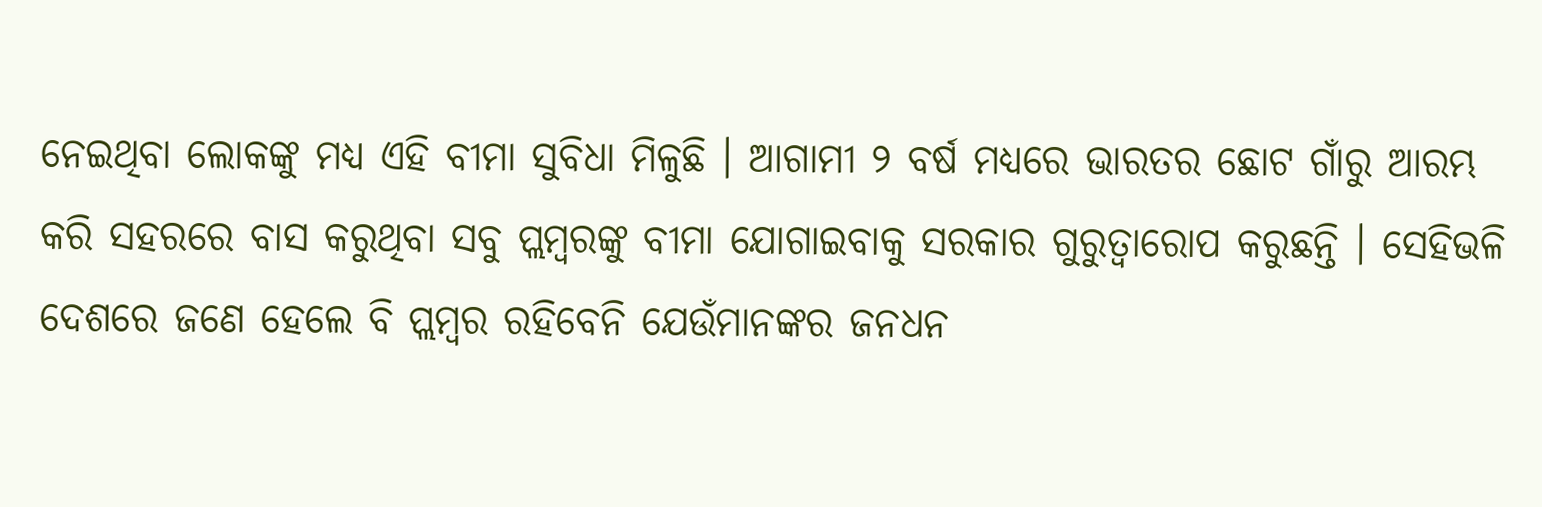ନେଇଥିବା ଲୋକଙ୍କୁ ମଧ୍ୟ ଏହି ବୀମା ସୁବିଧା ମିଳୁଛି । ଆଗାମୀ ୨ ବର୍ଷ ମଧ୍ୟରେ ଭାରତର ଛୋଟ ଗାଁରୁ ଆରମ୍ଭ କରି ସହରରେ ବାସ କରୁଥିବା ସବୁ ପ୍ଲମ୍ବରଙ୍କୁ ବୀମା ଯୋଗାଇବାକୁ ସରକାର ଗୁରୁତ୍ୱାରୋପ କରୁଛନ୍ତି । ସେହିଭଳି ଦେଶରେ ଜଣେ ହେଲେ ବି ପ୍ଲମ୍ବର ରହିବେନି ଯେଉଁମାନଙ୍କର ଜନଧନ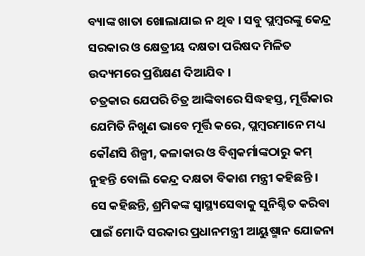ବ୍ୟାଙ୍କ ଖାତା ଖୋଲାଯାଇ ନ ଥିବ । ସବୁ ପ୍ଲମ୍ବରଙ୍କୁ କେନ୍ଦ୍ର ସରକାର ଓ କ୍ଷେତ୍ରୀୟ ଦକ୍ଷତା ପରିଷଦ ମିଳିତ ଉଦ୍ୟମରେ ପ୍ରଶିକ୍ଷଣ ଦିଆଯିବ ।
ଚତ୍ରକାର ଯେପରି ଚିତ୍ର ଆଙ୍କିବାରେ ସିଦ୍ଧହସ୍ତ, ମୂର୍ତ୍ତିକାର ଯେମିତି ନିଖୁଣ ଭାବେ ମୂର୍ତ୍ତି କରେ, ପ୍ଲମ୍ବରମାନେ ମଧ୍ୟ କୌଣସି ଶିଳ୍ପୀ, କଳାକାର ଓ ବିଶ୍ୱକର୍ମାଙ୍କଠାରୁ କମ୍ ନୁହନ୍ତି ବୋଲି କେନ୍ଦ୍ର ଦକ୍ଷତା ବିକାଶ ମନ୍ତ୍ରୀ କହିଛନ୍ତି ।
ସେ କହିଛନ୍ତି, ଶ୍ରମିକଙ୍କ ସ୍ୱାସ୍ଥ୍ୟସେବାକୁ ସୁନିଶ୍ଚିତ କରିବା ପାଇଁ ମୋଦି ସରକାର ପ୍ରଧାନମନ୍ତ୍ରୀ ଆୟୁଷ୍ମାନ ଯୋଜନା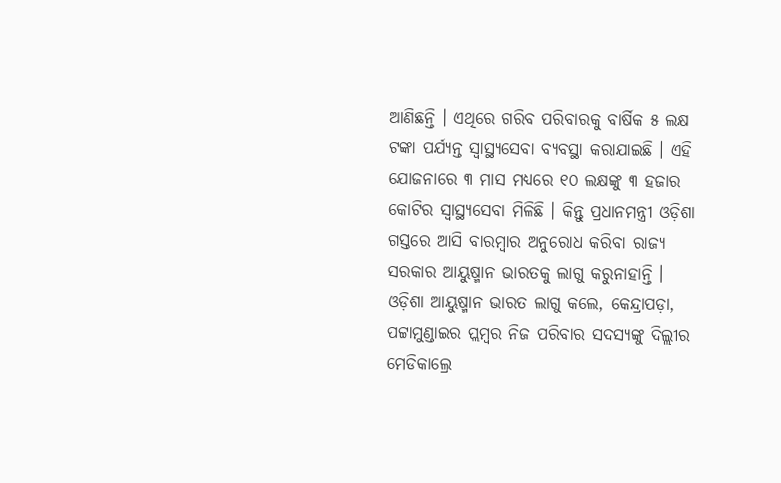ଆଣିଛନ୍ତି । ଏଥିରେ ଗରିବ ପରିବାରକୁ ବାର୍ଷିକ ୫ ଲକ୍ଷ ଟଙ୍କା ପର୍ଯ୍ୟନ୍ତ ସ୍ୱାସ୍ଥ୍ୟସେବା ବ୍ୟବସ୍ଥା କରାଯାଇଛି । ଏହି ଯୋଜନାରେ ୩ ମାସ ମଧ୍ୟରେ ୧୦ ଲକ୍ଷଙ୍କୁ ୩ ହଜାର କୋଟିର ସ୍ୱାସ୍ଥ୍ୟସେବା ମିଳିଛି । କିନ୍ତୁ ପ୍ରଧାନମନ୍ତ୍ରୀ ଓଡ଼ିଶା ଗସ୍ତରେ ଆସି ବାରମ୍ବାର ଅନୁରୋଧ କରିବା ରାଜ୍ୟ ସରକାର ଆୟୁଷ୍ମାନ ଭାରତକୁ ଲାଗୁ କରୁନାହାନ୍ତି । ଓଡ଼ିଶା ଆୟୁଷ୍ମାନ ଭାରତ ଲାଗୁ କଲେ, କେନ୍ଦ୍ରାପଡ଼ା, ପଟ୍ଟାମୁଣ୍ଡାଇର ପ୍ଲମ୍ବର ନିଜ ପରିବାର ସଦସ୍ୟଙ୍କୁ ଦିଲ୍ଲୀର ମେଡିକାଲ୍ରେ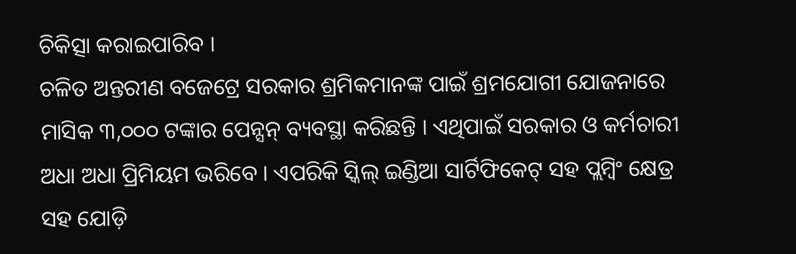ଚିକିତ୍ସା କରାଇପାରିବ ।
ଚଳିତ ଅନ୍ତରୀଣ ବଜେଟ୍ରେ ସରକାର ଶ୍ରମିକମାନଙ୍କ ପାଇଁ ଶ୍ରମଯୋଗୀ ଯୋଜନାରେ ମାସିକ ୩,୦୦୦ ଟଙ୍କାର ପେନ୍ସନ୍ ବ୍ୟବସ୍ଥା କରିଛନ୍ତି । ଏଥିପାଇଁ ସରକାର ଓ କର୍ମଚାରୀ ଅଧା ଅଧା ପ୍ରିମିୟମ ଭରିବେ । ଏପରିକି ସ୍କିଲ୍ ଇଣ୍ଡିଆ ସାର୍ଟିଫିକେଟ୍ ସହ ପ୍ଲମ୍ବିଂ କ୍ଷେତ୍ର ସହ ଯୋଡ଼ି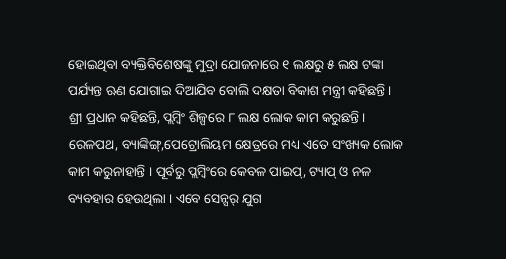ହୋଇଥିବା ବ୍ୟକ୍ତିବିଶେଷଙ୍କୁ ମୁଦ୍ରା ଯୋଜନାରେ ୧ ଲକ୍ଷରୁ ୫ ଲକ୍ଷ ଟଙ୍କା ପର୍ଯ୍ୟନ୍ତ ଋଣ ଯୋଗାଇ ଦିଆଯିବ ବୋଲି ଦକ୍ଷତା ବିକାଶ ମନ୍ତ୍ରୀ କହିଛନ୍ତି ।
ଶ୍ରୀ ପ୍ରଧାନ କହିଛନ୍ତି, ପ୍ଲମ୍ବିଂ ଶିଳ୍ପରେ ୮ ଲକ୍ଷ ଲୋକ କାମ କରୁଛନ୍ତି । ରେଳପଥ, ବ୍ୟାଙ୍କିଙ୍ଗ୍,ପେଟ୍ରୋଲିୟମ କ୍ଷେତ୍ରରେ ମଧ୍ୟ ଏତେ ସଂଖ୍ୟକ ଲୋକ କାମ କରୁନାହାନ୍ତି । ପୂର୍ବରୁ ପ୍ଲମ୍ବିଂରେ କେବଳ ପାଇପ୍, ଟ୍ୟାପ୍ ଓ ନଳ ବ୍ୟବହାର ହେଉଥିଲା । ଏବେ ସେନ୍ସର୍ ଯୁଗ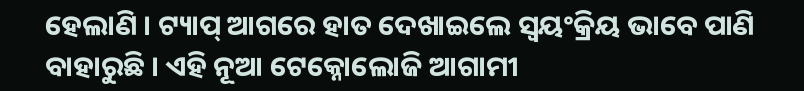ହେଲାଣି । ଟ୍ୟାପ୍ ଆଗରେ ହାତ ଦେଖାଇଲେ ସ୍ୱୟଂକ୍ରିୟ ଭାବେ ପାଣି ବାହାରୁଛି । ଏହି ନୂଆ ଟେକ୍ନୋଲୋଜି ଆଗାମୀ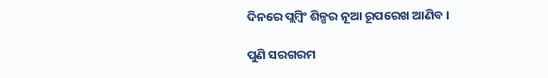ଦିନରେ ପ୍ଲମ୍ବିଂ ଶିଳ୍ପର ନୂଆ ରୂପରେଖ ଆଣିବ ।

ପୁଣି ସରଗରମ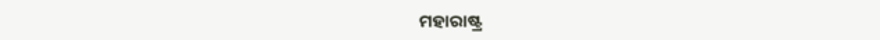ମହାରାଷ୍ଟ୍ର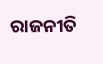ରାଜନୀତି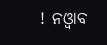! ନଓ୍ବାବ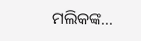ମଲିକଙ୍କ...